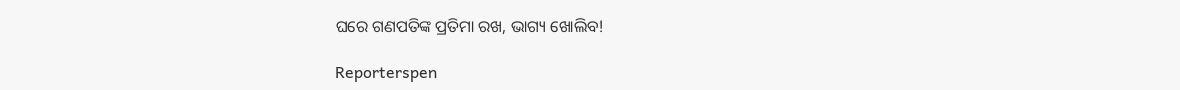ଘରେ ଗଣପତିଙ୍କ ପ୍ରତିମା ରଖ, ଭାଗ୍ୟ ଖୋଲିବ!

Reporterspen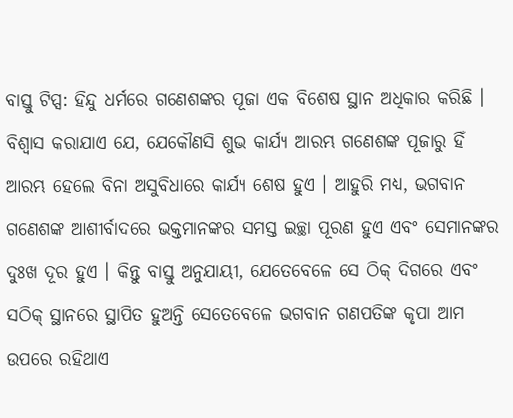ବାସ୍ତୁ ଟିପ୍ସ: ହିନ୍ଦୁ ଧର୍ମରେ ଗଣେଶଙ୍କର ପୂଜା ଏକ ବିଶେଷ ସ୍ଥାନ ଅଧିକାର କରିଛି । ବିଶ୍ୱାସ କରାଯାଏ ଯେ, ଯେକୌଣସି ଶୁଭ କାର୍ଯ୍ୟ ଆରମ୍ଭ ଗଣେଶଙ୍କ ପୂଜାରୁ ହିଁ ଆରମ୍ଭ ହେଲେ ବିନା ଅସୁବିଧାରେ କାର୍ଯ୍ୟ ଶେଷ ହୁଏ । ଆହୁରି ମଧ୍ୟ, ଭଗବାନ ଗଣେଶଙ୍କ ଆଶୀର୍ବାଦରେ ଭକ୍ତମାନଙ୍କର ସମସ୍ତ ଇଚ୍ଛା ପୂରଣ ହୁଏ ଏବଂ ସେମାନଙ୍କର ଦୁଃଖ ଦୂର ହୁଏ । କିନ୍ତୁ ବାସ୍ତୁ ଅନୁଯାୟୀ, ଯେତେବେଳେ ସେ ଠିକ୍ ଦିଗରେ ଏବଂ ସଠିକ୍ ସ୍ଥାନରେ ସ୍ଥାପିତ ହୁଅନ୍ତି ସେତେବେଳେ ଭଗବାନ ଗଣପତିଙ୍କ କୃପା ଆମ ଉପରେ ରହିଥାଏ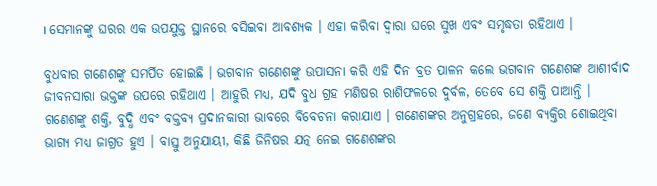। ସେମାନଙ୍କୁ ଘରର ଏକ ଉପଯୁକ୍ତ ସ୍ଥାନରେ ବସିଇବା ଆବଶ୍ୟକ । ଏହା କରିବା ଦ୍ୱାରା ଘରେ ସୁଖ ଏବଂ ସମୃଦ୍ଧତା ରହିଥାଏ ।

ବୁଧବାର ଗଣେଶଙ୍କୁ ସମର୍ପିତ ହୋଇଛି । ଭଗବାନ ଗଣେଶଙ୍କୁ ଉପାସନା କରି ଏହି ଦିନ ବ୍ରତ ପାଳନ କଲେ ଭଗବାନ ଗଣେଶଙ୍କ ଆଶୀର୍ବାଦ ଜୀବନସାରା ଭକ୍ତଙ୍କ ଉପରେ ରହିଥାଏ । ଆହୁରି ମଧ୍ୟ, ଯଦି ବୁଧ ଗ୍ରହ ମଣିଷର ରାଶିଫଳରେ ଦୁର୍ବଳ, ତେବେ ସେ ଶକ୍ତି ପାଆନ୍ତି । ଗଣେଶଙ୍କୁ ଶକ୍ତି, ବୁଦ୍ଧି ଏବଂ ବକ୍ତବ୍ୟ ପ୍ରଦାନକାରୀ ଭାବରେ ବିବେଚନା କରାଯାଏ । ଗଣେଶଙ୍କର ଅନୁଗ୍ରହରେ, ଜଣେ ବ୍ୟକ୍ତିର ଶୋଇଥିବା ଭାଗ୍ୟ ମଧ୍ୟ ଜାଗ୍ରତ ହୁଏ । ବାସ୍ତୁ ଅନୁଯାୟୀ, କିଛି ଜିନିଷର ଯତ୍ନ ନେଇ ଗଣେଶଙ୍କର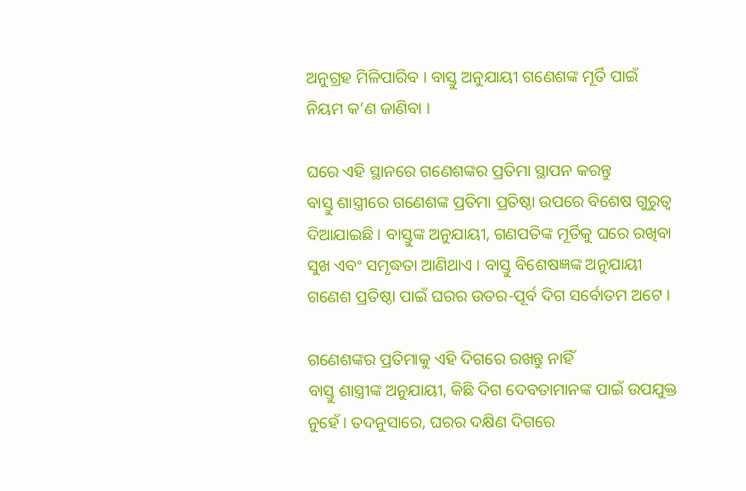ଅନୁଗ୍ରହ ମିଳିପାରିବ । ବାସ୍ତୁ ଅନୁଯାୟୀ ଗଣେଶଙ୍କ ମୂର୍ତି ପାଇଁ ନିୟମ କ’ଣ ଜାଣିବା ।

ଘରେ ଏହି ସ୍ଥାନରେ ଗଣେଶଙ୍କର ପ୍ରତିମା ସ୍ଥାପନ କରନ୍ତୁ
ବାସ୍ତୁ ଶାସ୍ତ୍ରୀରେ ଗଣେଶଙ୍କ ପ୍ରତିମା ପ୍ରତିଷ୍ଠା ଉପରେ ବିଶେଷ ଗୁରୁତ୍ୱ ଦିଆଯାଇଛି । ବାସ୍ତୁଙ୍କ ଅନୁଯାୟୀ, ଗଣପତିଙ୍କ ମୂର୍ତିକୁ ଘରେ ରଖିବା ସୁଖ ଏବଂ ସମୃଦ୍ଧତା ଆଣିଥାଏ । ବାସ୍ତୁ ବିଶେଷଜ୍ଞଙ୍କ ଅନୁଯାୟୀ ଗଣେଶ ପ୍ରତିଷ୍ଠା ପାଇଁ ଘରର ଉତର-ପୂର୍ବ ଦିଗ ସର୍ବୋତମ ଅଟେ ।

ଗଣେଶଙ୍କର ପ୍ରତିମାକୁ ଏହି ଦିଗରେ ରଖନ୍ତୁ ନାହିଁ
ବାସ୍ତୁ ଶାସ୍ତ୍ରୀଙ୍କ ଅନୁଯାୟୀ, କିଛି ଦିଗ ଦେବତାମାନଙ୍କ ପାଇଁ ଉପଯୁକ୍ତ ନୁହେଁ । ତଦନୁସାରେ, ଘରର ଦକ୍ଷିଣ ଦିଗରେ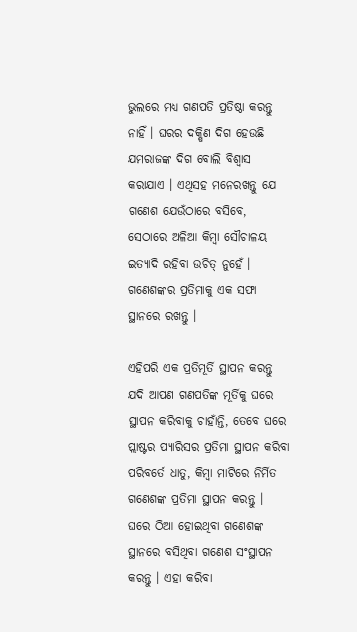ଭୁଲରେ ମଧ୍ୟ ଗଣପତି ପ୍ରତିଷ୍ଠା କରନ୍ତୁ ନାହିଁ । ଘରର ଦକ୍ଷିଣ ଦିଗ ହେଉଛି ଯମରାଜଙ୍କ ଦିଗ ବୋଲି ବିଶ୍ୱାସ କରାଯାଏ । ଏଥିସହ ମନେରଖନ୍ତୁ ଯେ ଗଣେଶ ଯେଉଁଠାରେ ବସିବେ, ସେଠାରେ ଅଳିଆ କିମ୍ବା ସୌଚାଳୟ ଇତ୍ୟାଦି ରହିବା ଉଚିତ୍ ନୁହେଁ । ଗଣେଶଙ୍କର ପ୍ରତିମାକୁ ଏକ ସଫା ସ୍ଥାନରେ ରଖନ୍ତୁ ।

ଏହିପରି ଏକ ପ୍ରତିମୂର୍ତି ସ୍ଥାପନ କରନ୍ତୁ
ଯଦି ଆପଣ ଗଣପତିଙ୍କ ମୂର୍ତିକୁ ଘରେ ସ୍ଥାପନ କରିବାକୁ ଚାହାଁନ୍ତି, ତେବେ ଘରେ ପ୍ଲାଷ୍ଟର ପ୍ୟାରିସର ପ୍ରତିମା ସ୍ଥାପନ କରିବା ପରିବର୍ତେ ଧାତୁ, କିମ୍ବା ମାଟିରେ ନିର୍ମିତ ଗଣେଶଙ୍କ ପ୍ରତିମା ସ୍ଥାପନ କରନ୍ତୁ । ଘରେ ଠିଆ ହୋଇଥିବା ଗଣେଶଙ୍କ ସ୍ଥାନରେ ବସିଥିବା ଗଣେଶ ସଂସ୍ଥାପନ କରନ୍ତୁ । ଏହା କରିବା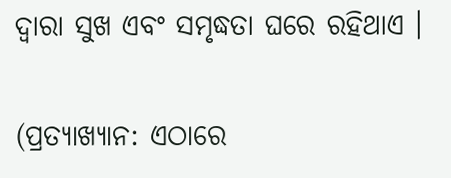ଦ୍ୱାରା ସୁଖ ଏବଂ ସମୃଦ୍ଧତା ଘରେ ରହିଥାଏ ।

(ପ୍ରତ୍ୟାଖ୍ୟାନ: ଏଠାରେ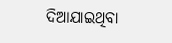ଦିଆଯାଇଥିବା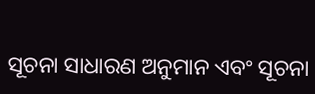ସୂଚନା ସାଧାରଣ ଅନୁମାନ ଏବଂ ସୂଚନା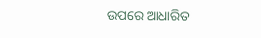ଉପରେ ଆଧାରିତ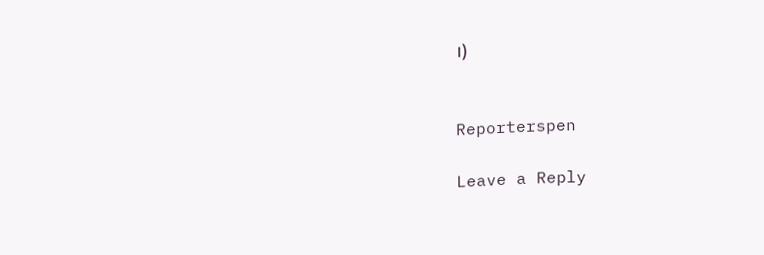।)


Reporterspen

Leave a Reply